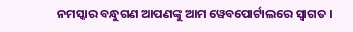ନମସ୍କାର ବନ୍ଧୁଗଣ ଆପଣଙ୍କୁ ଆମ ୱେବପୋର୍ଟାଲରେ ସ୍ୱାଗତ ।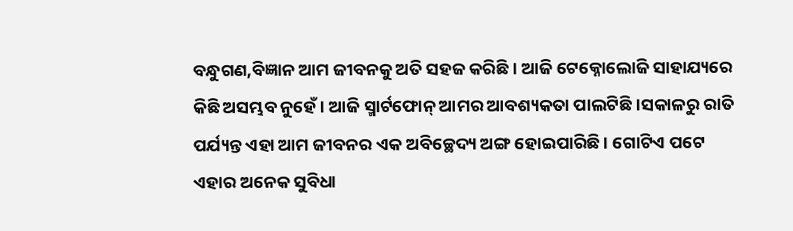ବନ୍ଧୁଗଣ,ବିଜ୍ଞାନ ଆମ ଜୀବନକୁ ଅତି ସହଜ କରିଛି । ଆଜି ଟେକ୍ନୋଲୋଜି ସାହାଯ୍ୟରେ କିଛି ଅସମ୍ଭବ ନୁହେଁ । ଆଜି ସ୍ମାର୍ଟଫୋନ୍ ଆମର ଆବଶ୍ୟକତା ପାଲଟିଛି।ସକାଳରୁ ରାତି ପର୍ଯ୍ୟନ୍ତ ଏହା ଆମ ଜୀବନର ଏକ ଅବିଚ୍ଛେଦ୍ୟ ଅଙ୍ଗ ହୋଇପାରିଛି । ଗୋଟିଏ ପଟେ ଏହାର ଅନେକ ସୁବିଧା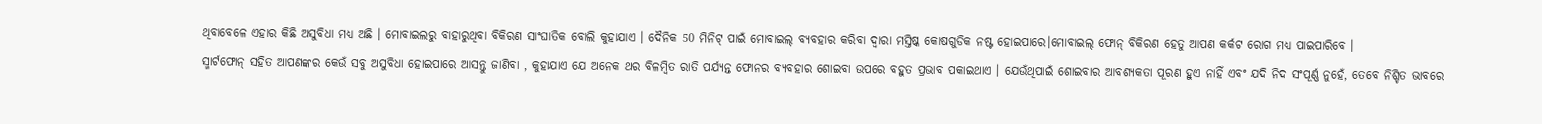ଥିବାବେଳେ ଏହାର କିଛି ଅସୁବିଧା ମଧ୍ୟ ଅଛି । ମୋବାଇଲରୁ ବାହାରୁଥିବା ବିକିରଣ ସାଂଘାତିକ ବୋଲି କୁହାଯାଏ । ଦୈନିକ 50 ମିନିଟ୍ ପାଇଁ ମୋବାଇଲ୍ ବ୍ୟବହାର କରିବା ଦ୍ୱାରା ମସ୍ତିଷ୍କ କୋଷଗୁଡିକ ନଷ୍ଟ ହୋଇପାରେ।ମୋବାଇଲ୍ ଫୋନ୍ ବିକିରଣ ହେତୁ ଆପଣ କର୍କଟ ରୋଗ ମଧ୍ୟ ପାଇପାରିବେ ।
ସ୍ମାର୍ଟଫୋନ୍ ସହିତ ଆପଣଙ୍କର କେଉଁ ସବୁ ଅସୁବିଧା ହୋଇପାରେ ଆସନ୍ତୁ ଜାଣିବା , କୁହାଯାଏ ଯେ ଅନେକ ଥର ବିଳମ୍ବିତ ରାତି ପର୍ଯ୍ୟନ୍ତ ଫୋନର ବ୍ୟବହାର ଶୋଇବା ଉପରେ ବହୁତ ପ୍ରଭାବ ପକାଇଥାଏ । ଯେଉଁଥିପାଇଁ ଶୋଇବାର ଆବଶ୍ୟକତା ପୂରଣ ହୁଏ ନାହିଁ ଏବଂ ଯଦି ନିଦ ସଂପୂର୍ଣ୍ଣ ନୁହେଁ, ତେବେ ନିଶ୍ଚିତ ଭାବରେ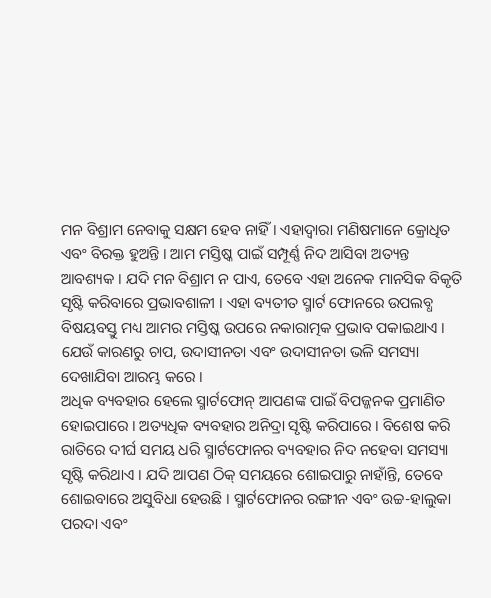ମନ ବିଶ୍ରାମ ନେବାକୁ ସକ୍ଷମ ହେବ ନାହିଁ । ଏହାଦ୍ୱାରା ମଣିଷମାନେ କ୍ରୋଧିତ ଏବଂ ବିରକ୍ତ ହୁଅନ୍ତି । ଆମ ମସ୍ତିଷ୍କ ପାଇଁ ସମ୍ପୂର୍ଣ୍ଣ ନିଦ ଆସିବା ଅତ୍ୟନ୍ତ ଆବଶ୍ୟକ । ଯଦି ମନ ବିଶ୍ରାମ ନ ପାଏ, ତେବେ ଏହା ଅନେକ ମାନସିକ ବିକୃତି ସୃଷ୍ଟି କରିବାରେ ପ୍ରଭାବଶାଳୀ । ଏହା ବ୍ୟତୀତ ସ୍ମାର୍ଟ ଫୋନରେ ଉପଲବ୍ଧ ବିଷୟବସ୍ତୁ ମଧ୍ୟ ଆମର ମସ୍ତିଷ୍କ ଉପରେ ନକାରାତ୍ମକ ପ୍ରଭାବ ପକାଇଥାଏ । ଯେଉଁ କାରଣରୁ ଚାପ, ଉଦାସୀନତା ଏବଂ ଉଦାସୀନତା ଭଳି ସମସ୍ୟା ଦେଖାଯିବା ଆରମ୍ଭ କରେ ।
ଅଧିକ ବ୍ୟବହାର ହେଲେ ସ୍ମାର୍ଟଫୋନ୍ ଆପଣଙ୍କ ପାଇଁ ବିପଜ୍ଜନକ ପ୍ରମାଣିତ ହୋଇପାରେ । ଅତ୍ୟଧିକ ବ୍ୟବହାର ଅନିଦ୍ରା ସୃଷ୍ଟି କରିପାରେ । ବିଶେଷ କରି ରାତିରେ ଦୀର୍ଘ ସମୟ ଧରି ସ୍ମାର୍ଟଫୋନର ବ୍ୟବହାର ନିଦ ନହେବା ସମସ୍ୟା ସୃଷ୍ଟି କରିଥାଏ । ଯଦି ଆପଣ ଠିକ୍ ସମୟରେ ଶୋଇପାରୁ ନାହାଁନ୍ତି, ତେବେ ଶୋଇବାରେ ଅସୁବିଧା ହେଉଛି । ସ୍ମାର୍ଟଫୋନର ରଙ୍ଗୀନ ଏବଂ ଉଚ୍ଚ-ହାଲୁକା ପରଦା ଏବଂ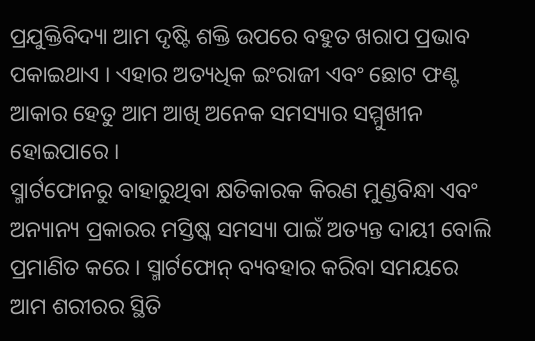ପ୍ରଯୁକ୍ତିବିଦ୍ୟା ଆମ ଦୃଷ୍ଟି ଶକ୍ତି ଉପରେ ବହୁତ ଖରାପ ପ୍ରଭାବ ପକାଇଥାଏ । ଏହାର ଅତ୍ୟଧିକ ଇଂରାଜୀ ଏବଂ ଛୋଟ ଫଣ୍ଟ ଆକାର ହେତୁ ଆମ ଆଖି ଅନେକ ସମସ୍ୟାର ସମ୍ମୁଖୀନ ହୋଇପାରେ ।
ସ୍ମାର୍ଟଫୋନରୁ ବାହାରୁଥିବା କ୍ଷତିକାରକ କିରଣ ମୁଣ୍ଡବିନ୍ଧା ଏବଂ ଅନ୍ୟାନ୍ୟ ପ୍ରକାରର ମସ୍ତିଷ୍କ ସମସ୍ୟା ପାଇଁ ଅତ୍ୟନ୍ତ ଦାୟୀ ବୋଲି ପ୍ରମାଣିତ କରେ । ସ୍ମାର୍ଟଫୋନ୍ ବ୍ୟବହାର କରିବା ସମୟରେ ଆମ ଶରୀରର ସ୍ଥିତି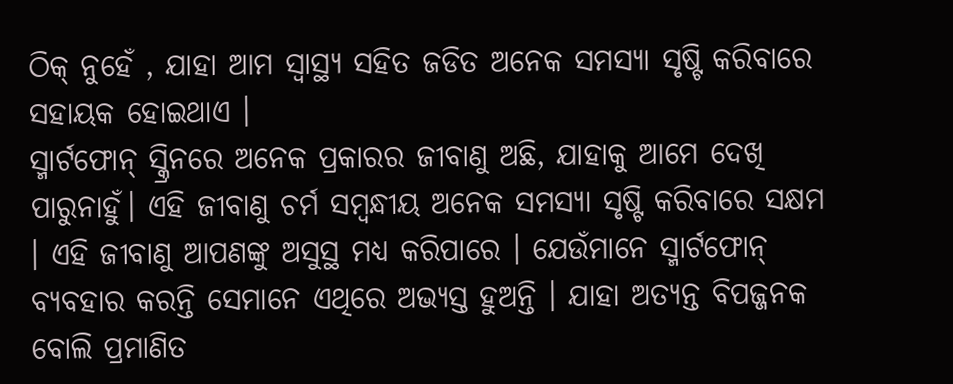ଠିକ୍ ନୁହେଁ , ଯାହା ଆମ ସ୍ୱାସ୍ଥ୍ୟ ସହିତ ଜଡିତ ଅନେକ ସମସ୍ୟା ସୃଷ୍ଟି କରିବାରେ ସହାୟକ ହୋଇଥାଏ ।
ସ୍ମାର୍ଟଫୋନ୍ ସ୍କ୍ରିନରେ ଅନେକ ପ୍ରକାରର ଜୀବାଣୁ ଅଛି, ଯାହାକୁ ଆମେ ଦେଖି ପାରୁନାହୁଁ। ଏହି ଜୀବାଣୁ ଚର୍ମ ସମ୍ବନ୍ଧୀୟ ଅନେକ ସମସ୍ୟା ସୃଷ୍ଟି କରିବାରେ ସକ୍ଷମ । ଏହି ଜୀବାଣୁ ଆପଣଙ୍କୁ ଅସୁସ୍ଥ ମଧ୍ୟ କରିପାରେ । ଯେଉଁମାନେ ସ୍ମାର୍ଟଫୋନ୍ ବ୍ୟବହାର କରନ୍ତି ସେମାନେ ଏଥିରେ ଅଭ୍ୟସ୍ତ ହୁଅନ୍ତି । ଯାହା ଅତ୍ୟନ୍ତ ବିପଜ୍ଜନକ ବୋଲି ପ୍ରମାଣିତ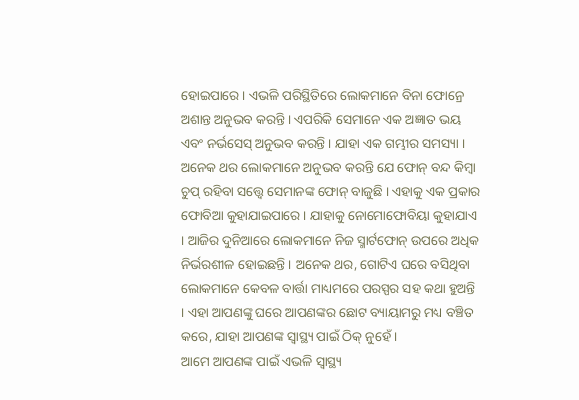ହୋଇପାରେ । ଏଭଳି ପରିସ୍ଥିତିରେ ଲୋକମାନେ ବିନା ଫୋନ୍ରେ ଅଶାନ୍ତ ଅନୁଭବ କରନ୍ତି । ଏପରିକି ସେମାନେ ଏକ ଅଜ୍ଞାତ ଭୟ ଏବଂ ନର୍ଭସେସ୍ ଅନୁଭବ କରନ୍ତି । ଯାହା ଏକ ଗମ୍ଭୀର ସମସ୍ୟା ।
ଅନେକ ଥର ଲୋକମାନେ ଅନୁଭବ କରନ୍ତି ଯେ ଫୋନ୍ ବନ୍ଦ କିମ୍ବା ଚୁପ୍ ରହିବା ସତ୍ତ୍ୱେ ସେମାନଙ୍କ ଫୋନ୍ ବାଜୁଛି । ଏହାକୁ ଏକ ପ୍ରକାର ଫୋବିଆ କୁହାଯାଇପାରେ । ଯାହାକୁ ନୋମୋଫୋବିୟା କୁହାଯାଏ । ଆଜିର ଦୁନିଆରେ ଲୋକମାନେ ନିଜ ସ୍ମାର୍ଟଫୋନ୍ ଉପରେ ଅଧିକ ନିର୍ଭରଶୀଳ ହୋଇଛନ୍ତି । ଅନେକ ଥର, ଗୋଟିଏ ଘରେ ବସିଥିବା ଲୋକମାନେ କେବଳ ବାର୍ତ୍ତା ମାଧ୍ୟମରେ ପରସ୍ପର ସହ କଥା ହୁଅନ୍ତି । ଏହା ଆପଣଙ୍କୁ ଘରେ ଆପଣଙ୍କର ଛୋଟ ବ୍ୟାୟାମରୁ ମଧ୍ୟ ବଞ୍ଚିତ କରେ, ଯାହା ଆପଣଙ୍କ ସ୍ୱାସ୍ଥ୍ୟ ପାଇଁ ଠିକ୍ ନୁହେଁ ।
ଆମେ ଆପଣଙ୍କ ପାଇଁ ଏଭଳି ସ୍ୱାସ୍ଥ୍ୟ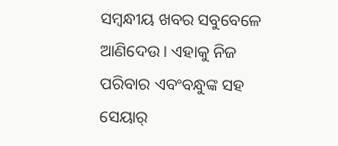ସମ୍ବନ୍ଧୀୟ ଖବର ସବୁବେଳେ ଆଣିଦେଉ । ଏହାକୁ ନିଜ ପରିବାର ଏବଂବନ୍ଧୁଙ୍କ ସହ ସେୟାର୍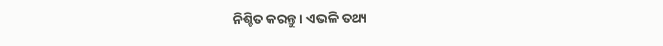ନିଶ୍ଚିତ କରନ୍ତୁ । ଏଭଳି ତଥ୍ୟ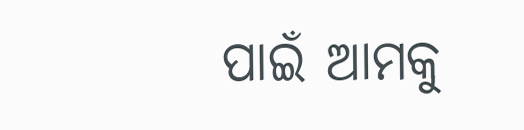ପାଇଁ ଆମକୁ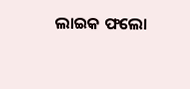ଲାଇକ ଫଲୋ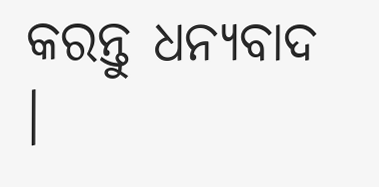କରନ୍ତୁ ଧନ୍ୟବାଦ ।